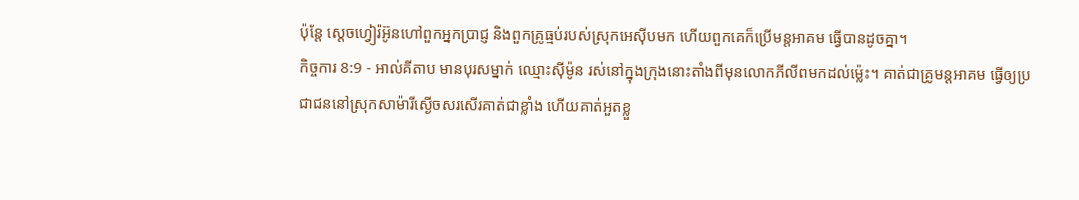ប៉ុន្តែ ស្តេចហ្វៀរ៉អ៊ូនហៅពួកអ្នកប្រាជ្ញ និងពួកគ្រូធ្មប់របស់ស្រុកអេស៊ីបមក ហើយពួកគេក៏ប្រើមន្តអាគម ធ្វើបានដូចគ្នា។
កិច្ចការ 8:9 - អាល់គីតាប មានបុរសម្នាក់ ឈ្មោះស៊ីម៉ូន រស់នៅក្នុងក្រុងនោះតាំងពីមុនលោកភីលីពមកដល់ម៉្លេះ។ គាត់ជាគ្រូមន្ដអាគម ធ្វើឲ្យប្រជាជននៅស្រុកសាម៉ារីស្ងើចសរសើរគាត់ជាខ្លាំង ហើយគាត់អួតខ្លួ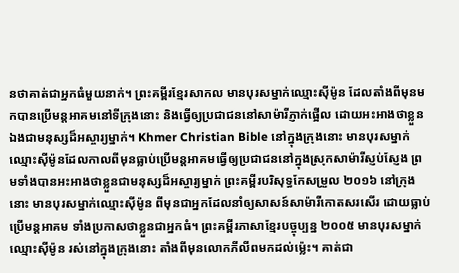នថាគាត់ជាអ្នកធំមួយនាក់។ ព្រះគម្ពីរខ្មែរសាកល មានបុរសម្នាក់ឈ្មោះស៊ីម៉ូន ដែលតាំងពីមុនមកបានប្រើមន្តអាគមនៅទីក្រុងនោះ និងធ្វើឲ្យប្រជាជននៅសាម៉ារីភ្ញាក់ផ្អើល ដោយអះអាងថាខ្លួនឯងជាមនុស្សដ៏អស្ចារ្យម្នាក់។ Khmer Christian Bible នៅក្នុងក្រុងនោះ មានបុរសម្នាក់ឈ្មោះស៊ីម៉ូនដែលកាលពីមុនធ្លាប់ប្រើមន្ដអាគមធ្វើឲ្យប្រជាជននៅក្នុងស្រុកសាម៉ារីស្ញប់ស្ញែង ព្រមទាំងបានអះអាងថាខ្លួនជាមនុស្សដ៏អស្ចារ្យម្នាក់ ព្រះគម្ពីរបរិសុទ្ធកែសម្រួល ២០១៦ នៅក្រុងនោះ មានបុរសម្នាក់ឈ្មោះស៊ីម៉ូន ពីមុនជាអ្នកដែលនាំឲ្យសាសន៍សាម៉ារីកោតសរសើរ ដោយធ្លាប់ប្រើមន្តអាគម ទាំងប្រកាសថាខ្លួនជាអ្នកធំ។ ព្រះគម្ពីរភាសាខ្មែរបច្ចុប្បន្ន ២០០៥ មានបុរសម្នាក់ឈ្មោះស៊ីម៉ូន រស់នៅក្នុងក្រុងនោះ តាំងពីមុនលោកភីលីពមកដល់ម៉្លេះ។ គាត់ជា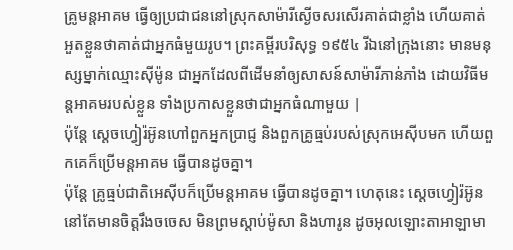គ្រូមន្តអាគម ធ្វើឲ្យប្រជាជននៅស្រុកសាម៉ារីស្ងើចសរសើរគាត់ជាខ្លាំង ហើយគាត់អួតខ្លួនថាគាត់ជាអ្នកធំមួយរូប។ ព្រះគម្ពីរបរិសុទ្ធ ១៩៥៤ រីឯនៅក្រុងនោះ មានមនុស្សម្នាក់ឈ្មោះស៊ីម៉ូន ជាអ្នកដែលពីដើមនាំឲ្យសាសន៍សាម៉ារីភាន់ភាំង ដោយវិធីមន្តអាគមរបស់ខ្លួន ទាំងប្រកាសខ្លួនថាជាអ្នកធំណាមួយ |
ប៉ុន្តែ ស្តេចហ្វៀរ៉អ៊ូនហៅពួកអ្នកប្រាជ្ញ និងពួកគ្រូធ្មប់របស់ស្រុកអេស៊ីបមក ហើយពួកគេក៏ប្រើមន្តអាគម ធ្វើបានដូចគ្នា។
ប៉ុន្តែ គ្រូធ្មប់ជាតិអេស៊ីបក៏ប្រើមន្តអាគម ធ្វើបានដូចគ្នា។ ហេតុនេះ ស្តេចហ្វៀរ៉អ៊ូននៅតែមានចិត្តរឹងចចេស មិនព្រមស្តាប់ម៉ូសា និងហារូន ដូចអុលឡោះតាអាឡាមា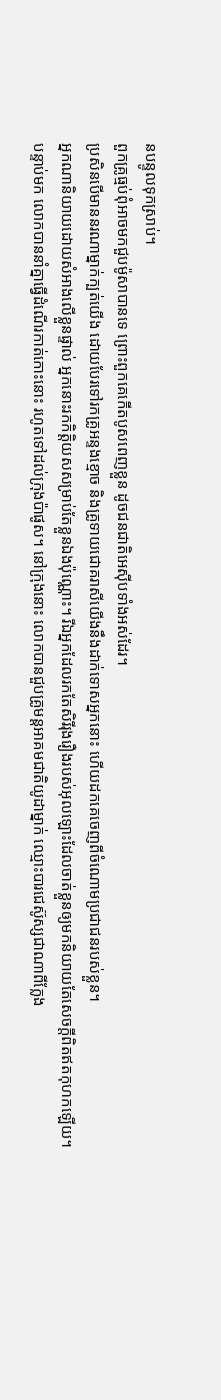នបន្ទូលទុកស្រាប់។
ពួកគ្រូធ្មប់ពុំអាចមកជួបម៉ូសាបានទេ ព្រោះពួកគេកើតបូសពេញខ្លួន ដូចជនជាតិអេស៊ីបទាំងអស់ដែរ។
ប្រសិនបើមាននរណាម្នាក់ក្បត់យើង ដោយបែរទៅរកគ្រូអន្ទងខ្មោច និងគ្រូទាយជោគរាសីយើងនឹងដាក់ទោសអ្នកនោះ ហើយដកគេចេញពីចំណោមប្រជាជនរបស់ខ្លួន។
អ្នកណានិយាយដោយសំអាងលើខ្លួនផ្ទាល់ អ្នកនោះរកកិត្ដិយសសម្រាប់តែខ្លួនឯងប៉ុណ្ណោះ។ រីឯអ្នកដែលរកតែសិរីរុងរឿងរបស់អុលឡោះដែលចាត់ខ្លួនឲ្យមកនិយាយតែសេចក្ដីពិតឥតកុហកឡើយ។
បន្ទាប់មក លោកបាននាំគ្នាធ្វើដំណើរកាត់កោះនោះ រហូតទៅដល់ក្រុងប៉ាផូស។ នៅក្រុងនោះ លោកបានជួបគ្រូមន្ដអាគមជាតិយូដាម្នាក់ ឈ្មោះបារជេស៊ូស្សជាណាពីក្លែង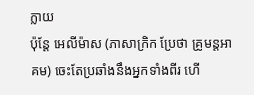ក្លាយ
ប៉ុន្ដែ អេលីម៉ាស (ភាសាក្រិក ប្រែថា គ្រូមន្ដអាគម) ចេះតែប្រឆាំងនឹងអ្នកទាំងពីរ ហើ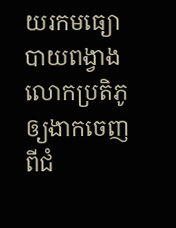យរកមធ្យោបាយពង្វាងលោកប្រតិភូ ឲ្យងាកចេញពីជំ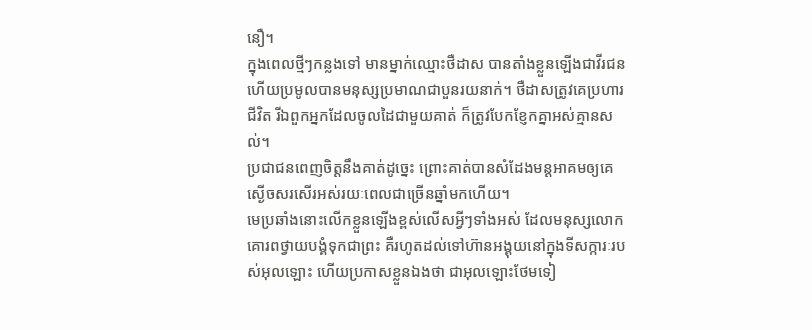នឿ។
ក្នុងពេលថ្មីៗកន្លងទៅ មានម្នាក់ឈ្មោះថឺដាស បានតាំងខ្លួនឡើងជាវីរជន ហើយប្រមូលបានមនុស្សប្រមាណជាបួនរយនាក់។ ថឺដាសត្រូវគេប្រហារជីវិត រីឯពួកអ្នកដែលចូលដៃជាមួយគាត់ ក៏ត្រូវបែកខ្ញែកគ្នាអស់គ្មានសល់។
ប្រជាជនពេញចិត្ដនឹងគាត់ដូច្នេះ ព្រោះគាត់បានសំដែងមន្ដអាគមឲ្យគេស្ងើចសរសើរអស់រយៈពេលជាច្រើនឆ្នាំមកហើយ។
មេប្រឆាំងនោះលើកខ្លួនឡើងខ្ពស់លើសអ្វីៗទាំងអស់ ដែលមនុស្សលោកគោរពថ្វាយបង្គំទុកជាព្រះ គឺរហូតដល់ទៅហ៊ានអង្គុយនៅក្នុងទីសក្ការៈរបស់អុលឡោះ ហើយប្រកាសខ្លួនឯងថា ជាអុលឡោះថែមទៀ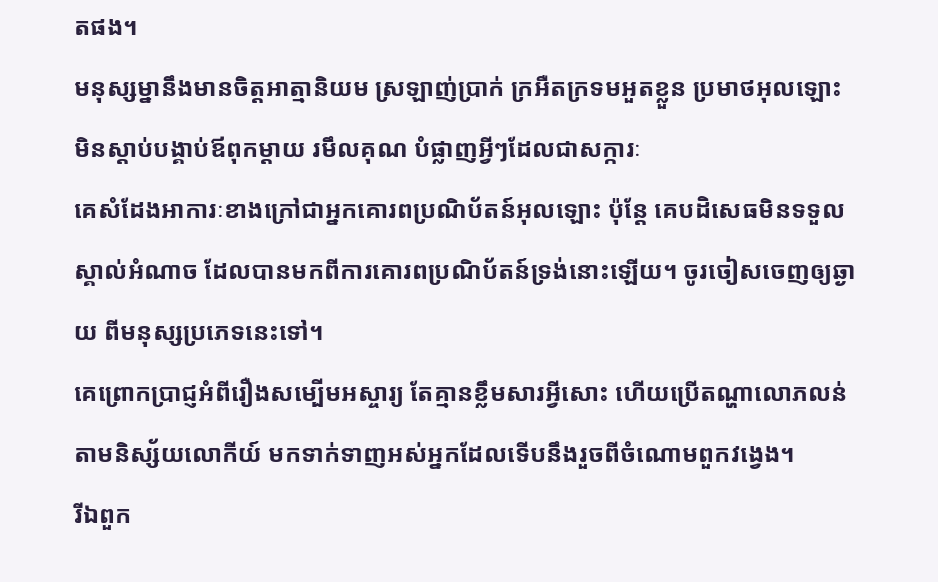តផង។
មនុស្សម្នានឹងមានចិត្ដអាត្មានិយម ស្រឡាញ់ប្រាក់ ក្រអឺតក្រទមអួតខ្លួន ប្រមាថអុលឡោះ មិនស្ដាប់បង្គាប់ឪពុកម្ដាយ រមឹលគុណ បំផ្លាញអ្វីៗដែលជាសក្ការៈ
គេសំដែងអាការៈខាងក្រៅជាអ្នកគោរពប្រណិប័តន៍អុលឡោះ ប៉ុន្ដែ គេបដិសេធមិនទទួលស្គាល់អំណាច ដែលបានមកពីការគោរពប្រណិប័តន៍ទ្រង់នោះឡើយ។ ចូរចៀសចេញឲ្យឆ្ងាយ ពីមនុស្សប្រភេទនេះទៅ។
គេព្រោកប្រាជ្ញអំពីរឿងសម្បើមអស្ចារ្យ តែគ្មានខ្លឹមសារអ្វីសោះ ហើយប្រើតណ្ហាលោភលន់តាមនិស្ស័យលោកីយ៍ មកទាក់ទាញអស់អ្នកដែលទើបនឹងរួចពីចំណោមពួកវង្វេង។
រីឯពួក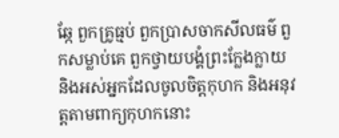ឆ្កែ ពួកគ្រូធ្មប់ ពួកប្រាសចាកសីលធម៌ ពួកសម្លាប់គេ ពួកថ្វាយបង្គំព្រះក្លែងក្លាយ និងអស់អ្នកដែលចូលចិត្ដកុហក និងអនុវត្ដតាមពាក្យកុហកនោះ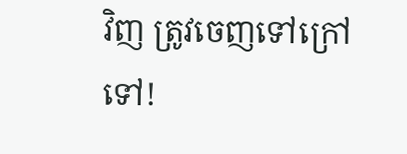វិញ ត្រូវចេញទៅក្រៅទៅ!